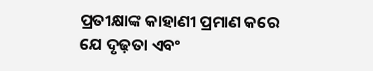ପ୍ରତୀକ୍ଷାଙ୍କ କାହାଣୀ ପ୍ରମାଣ କରେ ଯେ ଦୃଢ଼ତା ଏବଂ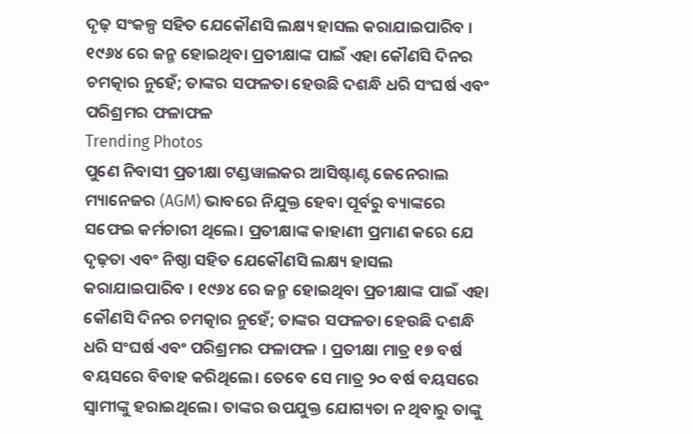ଦୃଢ଼ ସଂକଳ୍ପ ସହିତ ଯେକୌଣସି ଲକ୍ଷ୍ୟ ହାସଲ କରାଯାଇପାରିବ । ୧୯୬୪ ରେ ଜନ୍ମ ହୋଇଥିବା ପ୍ରତୀକ୍ଷାଙ୍କ ପାଇଁ ଏହା କୌଣସି ଦିନର ଚମତ୍କାର ନୁହେଁ; ତାଙ୍କର ସଫଳତା ହେଉଛି ଦଶନ୍ଧି ଧରି ସଂଘର୍ଷ ଏବଂ ପରିଶ୍ରମର ଫଳାଫଳ
Trending Photos
ପୁଣେ ନିବାସୀ ପ୍ରତୀକ୍ଷା ଟଣ୍ଡୱାଲକର ଆସିଷ୍ଟାଣ୍ଟ ଜେନେରାଲ ମ୍ୟାନେଜର (AGM) ଭାବରେ ନିଯୁକ୍ତ ହେବା ପୂର୍ବରୁ ବ୍ୟାଙ୍କରେ ସଫେଇ କର୍ମଚାରୀ ଥିଲେ। ପ୍ରତୀକ୍ଷାଙ୍କ କାହାଣୀ ପ୍ରମାଣ କରେ ଯେ ଦୃଢ଼ତା ଏବଂ ନିଷ୍ଠା ସହିତ ଯେକୌଣସି ଲକ୍ଷ୍ୟ ହାସଲ କରାଯାଇପାରିବ । ୧୯୬୪ ରେ ଜନ୍ମ ହୋଇଥିବା ପ୍ରତୀକ୍ଷାଙ୍କ ପାଇଁ ଏହା କୌଣସି ଦିନର ଚମତ୍କାର ନୁହେଁ; ତାଙ୍କର ସଫଳତା ହେଉଛି ଦଶନ୍ଧି ଧରି ସଂଘର୍ଷ ଏବଂ ପରିଶ୍ରମର ଫଳାଫଳ । ପ୍ରତୀକ୍ଷା ମାତ୍ର ୧୭ ବର୍ଷ ବୟସରେ ବିବାହ କରିଥିଲେ। ତେବେ ସେ ମାତ୍ର ୨୦ ବର୍ଷ ବୟସରେ ସ୍ୱାମୀଙ୍କୁ ହରାଇଥିଲେ। ତାଙ୍କର ଉପଯୁକ୍ତ ଯୋଗ୍ୟତା ନ ଥିବାରୁ ତାଙ୍କୁ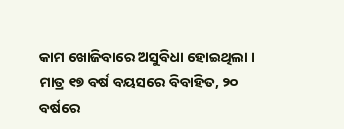କାମ ଖୋଜିବାରେ ଅସୁବିଧା ହୋଇଥିଲା ।
ମାତ୍ର ୧୭ ବର୍ଷ ବୟସରେ ବିବାହିତ, ୨୦ ବର୍ଷରେ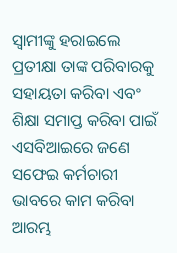ସ୍ୱାମୀଙ୍କୁ ହରାଇଲେ
ପ୍ରତୀକ୍ଷା ତାଙ୍କ ପରିବାରକୁ ସହାୟତା କରିବା ଏବଂ ଶିକ୍ଷା ସମାପ୍ତ କରିବା ପାଇଁ ଏସବିଆଇରେ ଜଣେ ସଫେଇ କର୍ମଚାରୀ ଭାବରେ କାମ କରିବା ଆରମ୍ଭ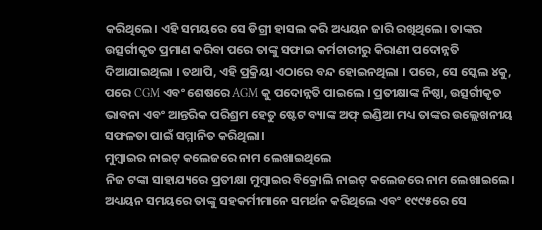କରିଥିଲେ। ଏହି ସମୟରେ ସେ ଡିଗ୍ରୀ ହାସଲ କରି ଅଧ୍ୟୟନ ଜାରି ରଖିଥିଲେ। ତାଙ୍କର ଉତ୍ସର୍ଗୀକୃତ ପ୍ରମାଣ କରିବା ପରେ ତାଙ୍କୁ ସଫାଇ କର୍ମଚାରୀରୁ କିରାଣୀ ପଦୋନ୍ନତି ଦିଆଯାଇଥିଲା । ତଥାପି, ଏହି ପ୍ରକ୍ରିୟା ଏଠାରେ ବନ୍ଦ ହୋଇନଥିଲା । ପରେ, ସେ ସ୍କେଲ ୪କୁ, ପରେ CGM ଏବଂ ଶେଷରେ AGM କୁ ପଦୋନ୍ନତି ପାଇଲେ । ପ୍ରତୀକ୍ଷାଙ୍କ ନିଷ୍ଠା, ଉତ୍ସର୍ଗୀକୃତ ଭାବନା ଏବଂ ଆନ୍ତରିକ ପରିଶ୍ରମ ହେତୁ ଷ୍ଟେଟ ବ୍ୟାଙ୍କ ଅଫ୍ ଇଣ୍ଡିଆ ମଧ୍ୟ ତାଙ୍କର ଉଲ୍ଲେଖନୀୟ ସଫଳତା ପାଇଁ ସମ୍ମାନିତ କରିଥିଲା।
ମୁମ୍ବାଇର ନାଇଟ୍ କଲେଜରେ ନାମ ଲେଖାଇଥିଲେ
ନିଜ ଟଙ୍କା ସାହାଯ୍ୟରେ ପ୍ରତୀକ୍ଷା ମୁମ୍ବାଇର ବିକ୍ରୋଲି ନାଇଟ୍ କଲେଜରେ ନାମ ଲେଖାଇଲେ। ଅଧ୍ୟୟନ ସମୟରେ ତାଙ୍କୁ ସହକର୍ମୀମାନେ ସମର୍ଥନ କରିଥିଲେ ଏବଂ ୧୯୯୫ରେ ସେ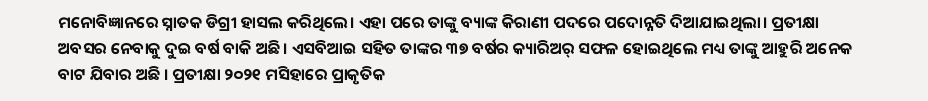ମନୋବିଜ୍ଞାନରେ ସ୍ନାତକ ଡିଗ୍ରୀ ହାସଲ କରିଥିଲେ। ଏହା ପରେ ତାଙ୍କୁ ବ୍ୟାଙ୍କ କିରାଣୀ ପଦରେ ପଦୋନ୍ନତି ଦିଆଯାଇଥିଲା। ପ୍ରତୀକ୍ଷା ଅବସର ନେବାକୁ ଦୁଇ ବର୍ଷ ବାକି ଅଛି। ଏସବିଆଇ ସହିତ ତାଙ୍କର ୩୭ ବର୍ଷର କ୍ୟାରିଅର୍ ସଫଳ ହୋଇଥିଲେ ମଧ୍ୟ ତାଙ୍କୁ ଆହୁରି ଅନେକ ବାଟ ଯିବାର ଅଛି । ପ୍ରତୀକ୍ଷା ୨୦୨୧ ମସିହାରେ ପ୍ରାକୃତିକ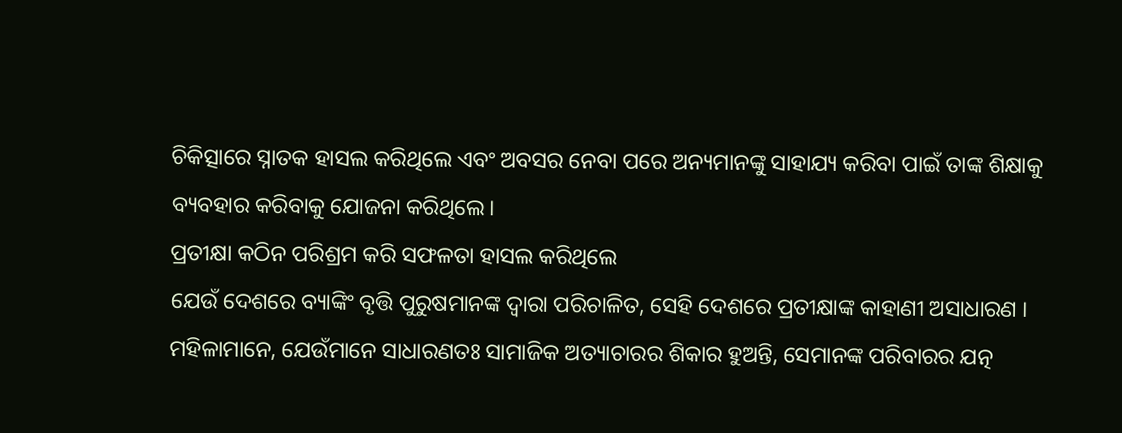ଚିକିତ୍ସାରେ ସ୍ନାତକ ହାସଲ କରିଥିଲେ ଏବଂ ଅବସର ନେବା ପରେ ଅନ୍ୟମାନଙ୍କୁ ସାହାଯ୍ୟ କରିବା ପାଇଁ ତାଙ୍କ ଶିକ୍ଷାକୁ ବ୍ୟବହାର କରିବାକୁ ଯୋଜନା କରିଥିଲେ।
ପ୍ରତୀକ୍ଷା କଠିନ ପରିଶ୍ରମ କରି ସଫଳତା ହାସଲ କରିଥିଲେ
ଯେଉଁ ଦେଶରେ ବ୍ୟାଙ୍କିଂ ବୃତ୍ତି ପୁରୁଷମାନଙ୍କ ଦ୍ୱାରା ପରିଚାଳିତ, ସେହି ଦେଶରେ ପ୍ରତୀକ୍ଷାଙ୍କ କାହାଣୀ ଅସାଧାରଣ । ମହିଳାମାନେ, ଯେଉଁମାନେ ସାଧାରଣତଃ ସାମାଜିକ ଅତ୍ୟାଚାରର ଶିକାର ହୁଅନ୍ତି, ସେମାନଙ୍କ ପରିବାରର ଯତ୍ନ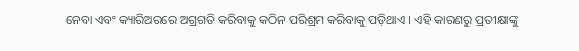ନେବା ଏବଂ କ୍ୟାରିଅରରେ ଅଗ୍ରଗତି କରିବାକୁ କଠିନ ପରିଶ୍ରମ କରିବାକୁ ପଡ଼ିଥାଏ । ଏହି କାରଣରୁ ପ୍ରତୀକ୍ଷାଙ୍କୁ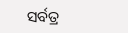ସର୍ବତ୍ର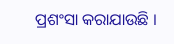ପ୍ରଶଂସା କରାଯାଉଛି ।